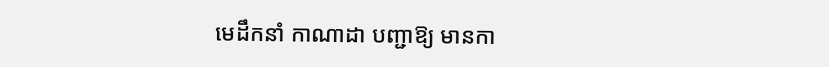មេដឹកនាំ កាណាដា បញ្ជាឱ្យ មានកា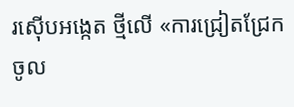រស៊ើបអង្កេត ថ្មីលើ «ការជ្រៀតជ្រែក ចូល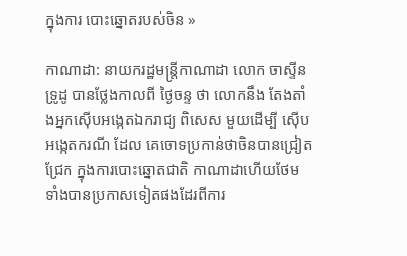ក្នុងការ បោះឆ្នោតរបស់ចិន »

កាណាដា: នាយករដ្ឋមន្ត្រីកាណាដា លោក ចាស្ទីន ទ្រូដូ បានថ្លែងកាលពី ថ្ងៃចន្ទ ថា លោកនឹង តែងតាំងអ្នកស៊ើបអង្កេតឯករាជ្យ ពិសេស មួយដើម្បី ស៊ើបអង្កេតករណី ដែល គេចោទប្រកាន់ថាចិនបានជ្រៀតជ្រែក ក្នុងការបោះឆ្នោតជាតិ កាណាដាហើយថែម ទាំងបានប្រកាសទៀតផងដែរពីការ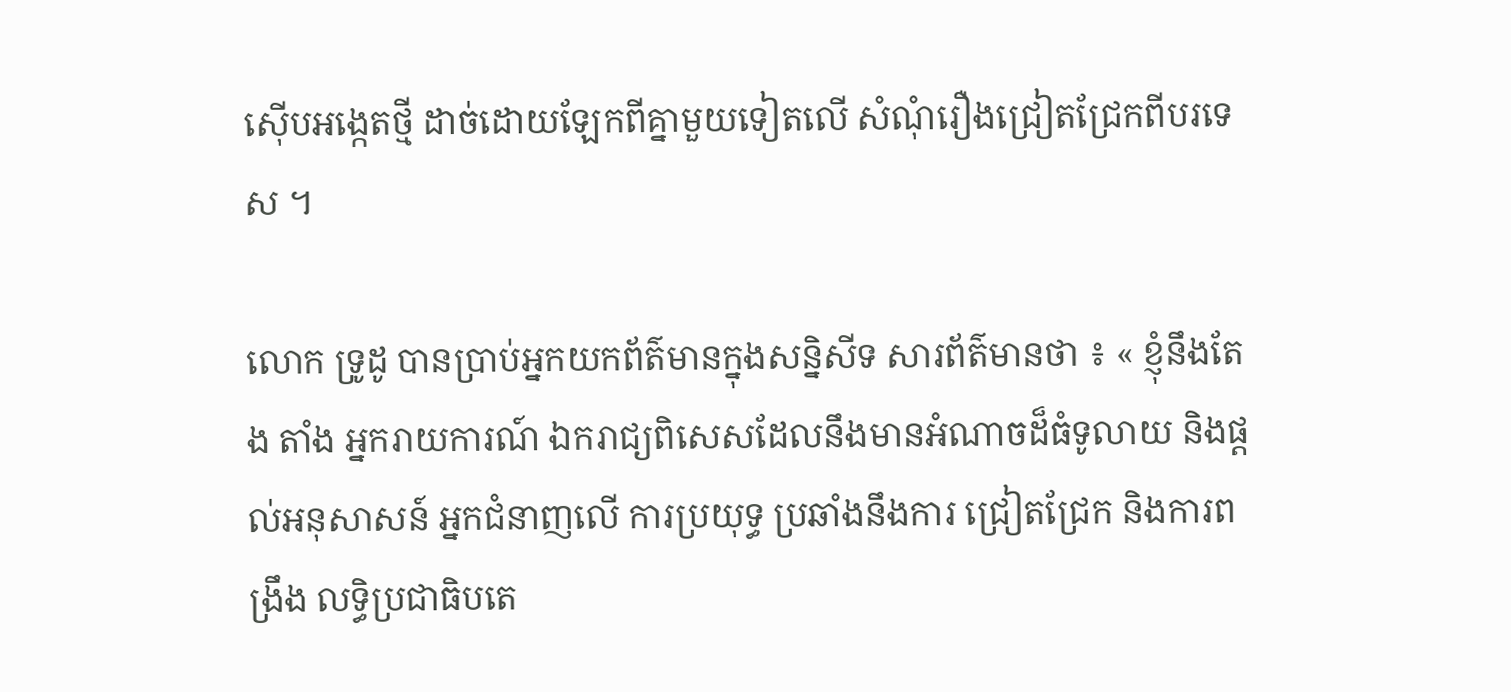ស៊ើបអង្កេតថ្មី ដាច់ដោយឡែកពីគ្នាមួយទៀតលើ សំណុំរឿងជ្រៀតជ្រែកពីបរទេស ។

លោក ទ្រូដូ បានប្រាប់អ្នកយកព័ត៌មានក្នុងសន្និសីទ សារព័ត៌មានថា ៖ « ខ្ញុំនឹងតែង តាំង អ្នករាយការណ៍ ឯករាជ្យពិសេសដែលនឹងមានអំណាចដ៏ធំទូលាយ និងផ្តល់អនុសាសន៍ អ្នកជំនាញលើ ការប្រយុទ្ធ ប្រឆាំងនឹងការ ជ្រៀតជ្រែក និងការពង្រឹង លទ្ធិប្រជាធិបតេ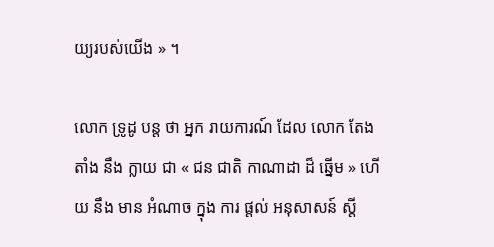យ្យរបស់យើង » ។

លោក ទ្រូដូ បន្ត ថា អ្នក រាយការណ៍ ដែល លោក តែង តាំង នឹង ក្លាយ ជា « ជន ជាតិ កាណាដា ដ៏ ឆ្នើម » ហើយ នឹង មាន អំណាច ក្នុង ការ ផ្តល់ អនុសាសន៍ ស្តី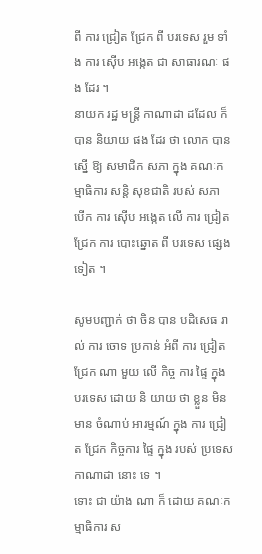ពី ការ ជ្រៀត ជ្រែក ពី បរទេស រួម ទាំង ការ ស៊ើប អង្កេត ជា សាធារណៈ ផង ដែរ ។
នាយក រដ្ឋ មន្ត្រី កាណាដា ដដែល ក៏ បាន និយាយ ផង ដែរ ថា លោក បាន ស្នើ ឱ្យ សមាជិក សភា ក្នុង គណៈកម្មាធិការ សន្តិ សុខជាតិ របស់ សភា បើក ការ ស៊ើប អង្កេត លើ ការ ជ្រៀត ជ្រែក ការ បោះឆ្នោត ពី បរទេស ផ្សេង ទៀត ។

សូមបញ្ជាក់ ថា ចិន បាន បដិសេធ រាល់ ការ ចោទ ប្រកាន់ អំពី ការ ជ្រៀត ជ្រែក ណា មួយ លើ កិច្ច ការ ផ្ទៃ ក្នុង បរទេស ដោយ និ យាយ ថា ខ្លួន មិន មាន ចំណាប់ អារម្មណ៍ ក្នុង ការ ជ្រៀត ជ្រែក កិច្ចការ ផ្ទៃ ក្នុង របស់ ប្រទេស កាណាដា នោះ ទេ ។
ទោះ ជា យ៉ាង ណា ក៏ ដោយ គណៈកម្មាធិការ ស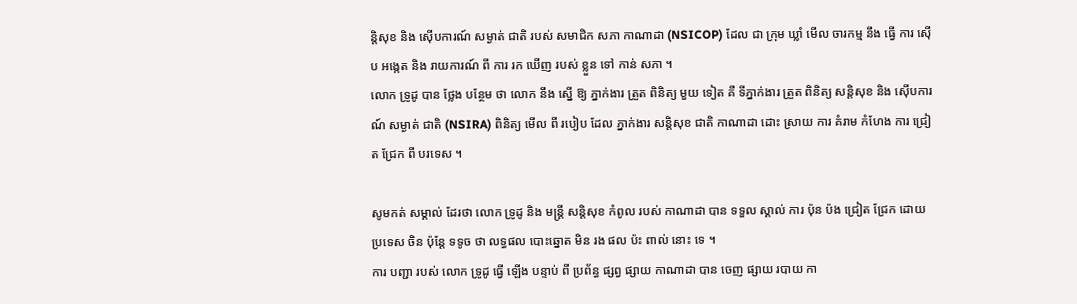ន្តិសុខ និង ស៊ើបការណ៍ សម្ងាត់ ជាតិ របស់ សមាជិក សភា កាណាដា (NSICOP) ដែល ជា ក្រុម ឃ្លាំ មើល ចារកម្ម នឹង ធ្វើ ការ ស៊ើប អង្កេត និង រាយការណ៍ ពី ការ រក ឃើញ របស់ ខ្លួន ទៅ កាន់ សភា ។
លោក ទ្រូដូ បាន ថ្លែង បន្ថែម ថា លោក នឹង ស្នើ ឱ្យ ភ្នាក់ងារ ត្រួត ពិនិត្យ មួយ ទៀត គឺ ទីភ្នាក់ងារ ត្រួត ពិនិត្យ សន្តិសុខ និង ស៊ើបការណ៍ សម្ងាត់ ជាតិ (NSIRA) ពិនិត្យ មើល ពី របៀប ដែល ភ្នាក់ងារ សន្តិសុខ ជាតិ កាណាដា ដោះ ស្រាយ ការ គំរាម កំហែង ការ ជ្រៀត ជ្រែក ពី បរទេស ។

សូមកត់ សម្គាល់ ដែរថា លោក ទ្រូដូ និង មន្ត្រី សន្តិសុខ កំពូល របស់ កាណាដា បាន ទទួល ស្គាល់ ការ ប៉ុន ប៉ង ជ្រៀត ជ្រែក ដោយ ប្រទេស ចិន ប៉ុន្តែ ទទូច ថា លទ្ធផល បោះឆ្នោត មិន រង ផល ប៉ះ ពាល់ នោះ ទេ ។
ការ បញ្ជា របស់ លោក ទ្រូដូ ធ្វើ ឡើង បន្ទាប់ ពី ប្រព័ន្ធ ផ្សព្វ ផ្សាយ កាណាដា បាន ចេញ ផ្សាយ របាយ កា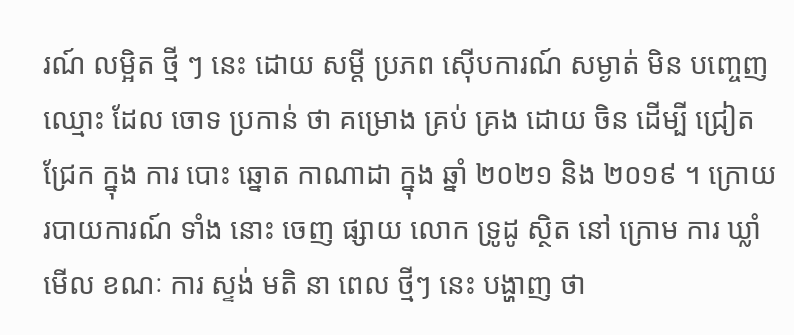រណ៍ លម្អិត ថ្មី ៗ នេះ ដោយ សម្ដី ប្រភព ស៊ើបការណ៍ សម្ងាត់ មិន បញ្ចេញ ឈ្មោះ ដែល ចោទ ប្រកាន់ ថា គម្រោង គ្រប់ គ្រង ដោយ ចិន ដើម្បី ជ្រៀត ជ្រែក ក្នុង ការ បោះ ឆ្នោត កាណាដា ក្នុង ឆ្នាំ ២០២១ និង ២០១៩ ។ ក្រោយ របាយការណ៍ ទាំង នោះ ចេញ ផ្សាយ លោក ទ្រូដូ ស្ថិត នៅ ក្រោម ការ ឃ្លាំ មើល ខណៈ ការ ស្ទង់ មតិ នា ពេល ថ្មីៗ នេះ បង្ហាញ ថា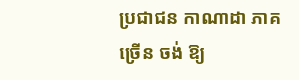ប្រជាជន កាណាដា ភាគ ច្រើន ចង់ ឱ្យ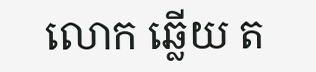លោក ឆ្លើយ ត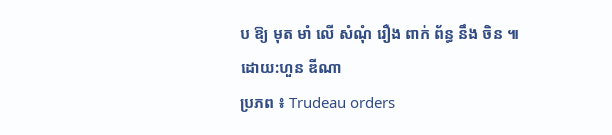ប ឱ្យ មុត មាំ លើ សំណុំ រឿង ពាក់ ព័ន្ធ នឹង ចិន ៕
ដោយ:ហួន ឌីណា
ប្រភព ៖ Trudeau orders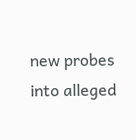new probes into alleged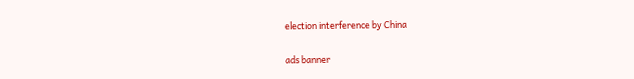election interference by China

ads banner